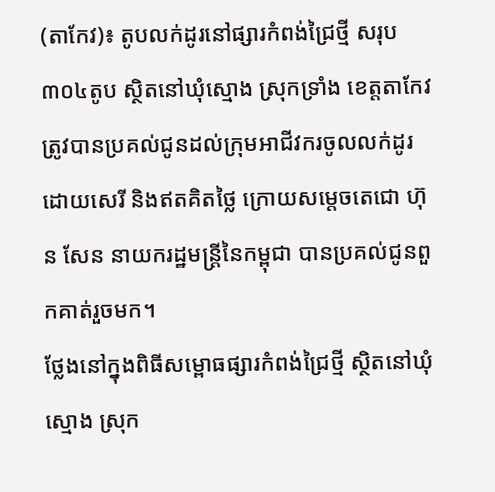(តាកែវ)៖ តូបលក់ដូរនៅផ្សារកំពង់ជ្រៃថ្មី សរុប៣០៤តូប ស្ថិតនៅឃុំស្មោង ស្រុកទ្រាំង ខេត្តតាកែវ ត្រូវបានប្រគល់ជូនដល់ក្រុមអាជីវករចូលលក់ដូរដោយសេរី និងឥតគិតថ្លៃ ក្រោយសម្តេចតេជោ ហ៊ុន សែន នាយករដ្ឋមន្រ្តីនៃកម្ពុជា បានប្រគល់ជូនពួកគាត់រួចមក។
ថ្លែងនៅក្នុងពិធីសម្ពោធផ្សារកំពង់ជ្រៃថ្មី ស្ថិតនៅឃុំស្មោង ស្រុក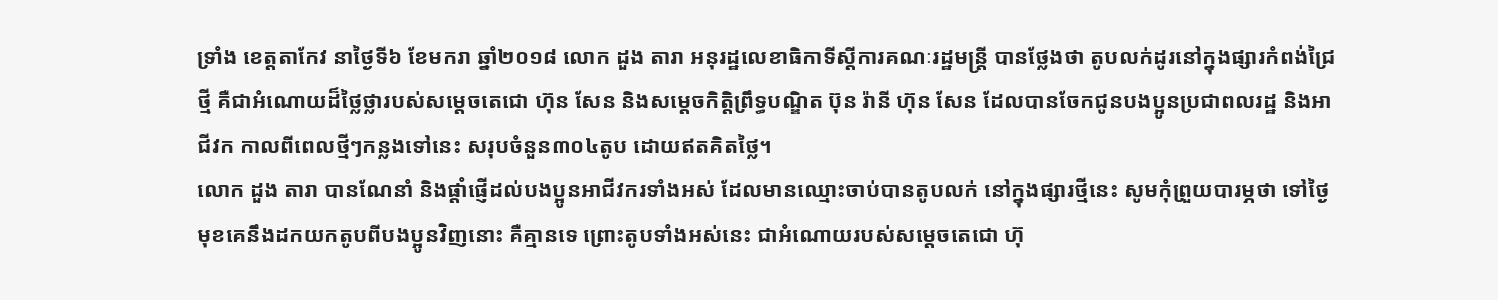ទ្រាំង ខេត្តតាកែវ នាថ្ងៃទី៦ ខែមករា ឆ្នាំ២០១៨ លោក ដួង តារា អនុរដ្ឋលេខាធិកាទីស្ដីការគណៈរដ្ឋមន្រ្តី បានថ្លែងថា តូបលក់ដូរនៅក្នុងផ្សារកំពង់ជ្រៃថ្មី គឺជាអំណោយដ៏ថ្លៃថ្លារបស់សម្តេចតេជោ ហ៊ុន សែន និងសម្ដេចកិត្តិព្រឹទ្ធបណ្ឌិត ប៊ុន រ៉ានី ហ៊ុន សែន ដែលបានចែកជូនបងប្អូនប្រជាពលរដ្ឋ និងអាជីវក កាលពីពេលថ្មីៗកន្លងទៅនេះ សរុបចំនួន៣០៤តូប ដោយឥតគិតថ្លៃ។
លោក ដួង តារា បានណែនាំ និងផ្តាំផ្ញើដល់បងប្អូនអាជីវករទាំងអស់ ដែលមានឈ្មោះចាប់បានតូបលក់ នៅក្នុងផ្សារថ្មីនេះ សូមកុំព្រួយបារម្ភថា ទៅថ្ងៃមុខគេនឹងដកយកតូបពីបងប្អូនវិញនោះ គឺគ្មានទេ ព្រោះតូបទាំងអស់នេះ ជាអំណោយរបស់សម្តេចតេជោ ហ៊ុ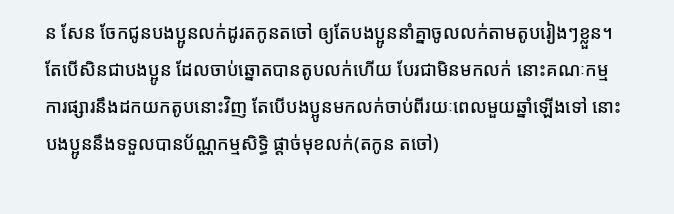ន សែន ចែកជូនបងប្អូនលក់ដូរតកូនតចៅ ឲ្យតែបងប្អូននាំគ្នាចូលលក់តាមតូបរៀងៗខ្លួន។ តែបើសិនជាបងប្អូន ដែលចាប់ឆ្នោតបានតូបលក់ហើយ បែរជាមិនមកលក់ នោះគណៈកម្មការផ្សារនឹងដកយកតូបនោះវិញ តែបើបងប្អូនមកលក់ចាប់ពីរយៈពេលមួយឆ្នាំឡើងទៅ នោះបងប្អូននឹងទទួលបានប័ណ្ណកម្មសិទ្ធិ ផ្តាច់មុខលក់(តកូន តចៅ)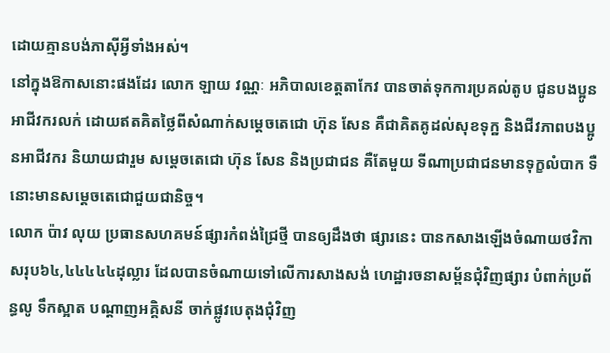ដោយគ្មានបង់ភាស៊ីអ្វីទាំងអស់។
នៅក្នុងឱកាសនោះផងដែរ លោក ឡាយ វណ្ណៈ អភិបាលខេត្តតាកែវ បានចាត់ទុកការប្រគល់តូប ជូនបងប្អូនអាជីវករលក់ ដោយឥតគិតថ្លៃពីសំណាក់សម្ដេចតេជោ ហ៊ុន សែន គឺជាគិតគូដល់សុខទុក្ឋ និងជីវភាពបងប្អូនអាជីវករ និយាយជារួម សម្ដេចតេជោ ហ៊ុន សែន និងប្រជាជន គឺតែមួយ ទីណាប្រជាជនមានទុក្ខលំបាក ទឺនោះមានសម្ដេចតេជោជួយជានិច្ច។
លោក ប៉ាវ លុយ ប្រធានសហគមន៍ផ្សារកំពង់ជ្រៃថ្មី បានឲ្យដឹងថា ផ្សារនេះ បានកសាងឡើងចំណាយថវិកាសរុប៦៤,៤៤៤៤៤ដុល្លារ ដែលបានចំណាយទៅលើការសាងសង់ ហេដ្ឋារចនាសម្ព័នជុំវិញផ្សារ បំពាក់ប្រព័ន្ធលូ ទឹកស្អាត បណ្ដាញអគ្គិសនី ចាក់ផ្លូវបេតុងជុំវិញ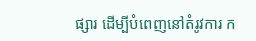ផ្សារ ដើម្បីបំពេញនៅតំរូវការ ក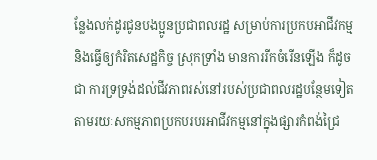ន្លែងលក់ដូរជូនបងប្អូនប្រជាពលរដ្ឋ សម្រាប់ការប្រកបអាជីវកម្ម និងធ្វើឲ្យកំរិតសេដ្ឋកិច្ច ស្រុកទ្រាំង មានការរីកចំរើនឡើង ក៏ដូចជា ការទ្រទ្រង់ដល់ជីវភាពរស់នៅរបស់ប្រជាពលរដ្ឋបន្ថែមទៀត តាមរយៈសកម្មភាពប្រកបរបរអាជីវកម្មនៅក្នុងផ្សារកំពង់ជ្រៃ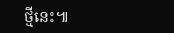ថ្មីនេះ៕